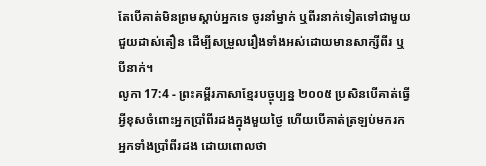តែបើគាត់មិនព្រមស្ដាប់អ្នកទេ ចូរនាំម្នាក់ ឬពីរនាក់ទៀតទៅជាមួយ ជួយដាស់តឿន ដើម្បីសម្រួលរឿងទាំងអស់ដោយមានសាក្សីពីរ ឬបីនាក់។
លូកា 17:4 - ព្រះគម្ពីរភាសាខ្មែរបច្ចុប្បន្ន ២០០៥ ប្រសិនបើគាត់ធ្វើអ្វីខុសចំពោះអ្នកប្រាំពីរដងក្នុងមួយថ្ងៃ ហើយបើគាត់ត្រឡប់មករកអ្នកទាំងប្រាំពីរដង ដោយពោលថា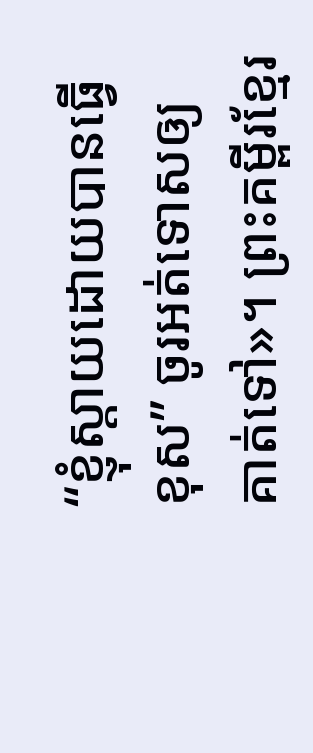“ខ្ញុំស្ដាយដោយបានធ្វើខុស” ចូរអត់ទោសឲ្យគាត់ទៅ»។ ព្រះគម្ពីរខ្មែរ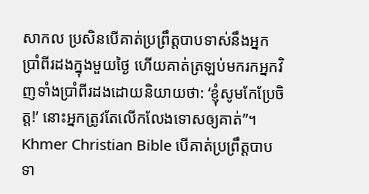សាកល ប្រសិនបើគាត់ប្រព្រឹត្តបាបទាស់នឹងអ្នកប្រាំពីរដងក្នុងមួយថ្ងៃ ហើយគាត់ត្រឡប់មករកអ្នកវិញទាំងប្រាំពីរដងដោយនិយាយថា: ‘ខ្ញុំសូមកែប្រែចិត្ត!’ នោះអ្នកត្រូវតែលើកលែងទោសឲ្យគាត់”។ Khmer Christian Bible បើគាត់ប្រព្រឹត្ដបាបទា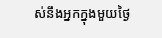ស់នឹងអ្នកក្នុងមួយថ្ងៃ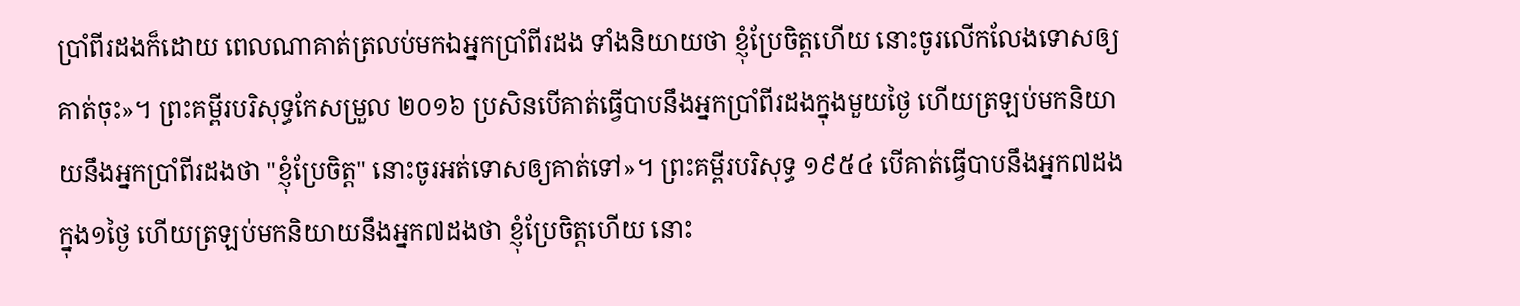ប្រាំពីរដងក៏ដោយ ពេលណាគាត់ត្រលប់មកឯអ្នកប្រាំពីរដង ទាំងនិយាយថា ខ្ញុំប្រែចិត្ដហើយ នោះចូរលើកលែងទោសឲ្យគាត់ចុះ»។ ព្រះគម្ពីរបរិសុទ្ធកែសម្រួល ២០១៦ ប្រសិនបើគាត់ធ្វើបាបនឹងអ្នកប្រាំពីរដងក្នុងមួយថ្ងៃ ហើយត្រឡប់មកនិយាយនឹងអ្នកប្រាំពីរដងថា "ខ្ញុំប្រែចិត្ត" នោះចូរអត់ទោសឲ្យគាត់ទៅ»។ ព្រះគម្ពីរបរិសុទ្ធ ១៩៥៤ បើគាត់ធ្វើបាបនឹងអ្នក៧ដងក្នុង១ថ្ងៃ ហើយត្រឡប់មកនិយាយនឹងអ្នក៧ដងថា ខ្ញុំប្រែចិត្តហើយ នោះ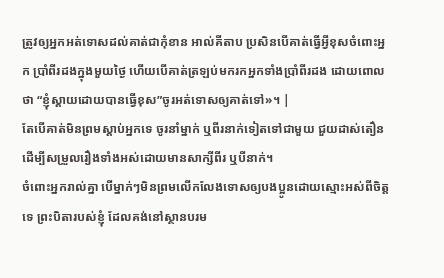ត្រូវឲ្យអ្នកអត់ទោសដល់គាត់ជាកុំខាន អាល់គីតាប ប្រសិនបើគាត់ធ្វើអ្វីខុសចំពោះអ្នក ប្រាំពីរដងក្នុងមួយថ្ងៃ ហើយបើគាត់ត្រឡប់មករកអ្នកទាំងប្រាំពីរដង ដោយពោលថា “ខ្ញុំស្ដាយដោយបានធ្វើខុស”ចូរអត់ទោសឲ្យគាត់ទៅ»។ |
តែបើគាត់មិនព្រមស្ដាប់អ្នកទេ ចូរនាំម្នាក់ ឬពីរនាក់ទៀតទៅជាមួយ ជួយដាស់តឿន ដើម្បីសម្រួលរឿងទាំងអស់ដោយមានសាក្សីពីរ ឬបីនាក់។
ចំពោះអ្នករាល់គ្នា បើម្នាក់ៗមិនព្រមលើកលែងទោសឲ្យបងប្អូនដោយស្មោះអស់ពីចិត្តទេ ព្រះបិតារបស់ខ្ញុំ ដែលគង់នៅស្ថានបរម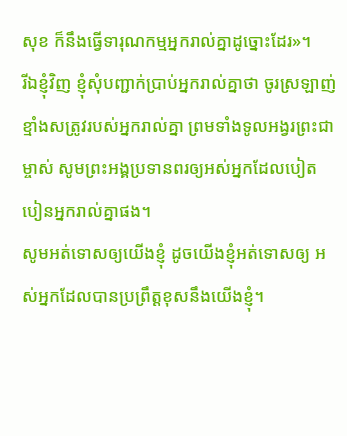សុខ ក៏នឹងធ្វើទារុណកម្មអ្នករាល់គ្នាដូច្នោះដែរ»។
រីឯខ្ញុំវិញ ខ្ញុំសុំបញ្ជាក់ប្រាប់អ្នករាល់គ្នាថា ចូរស្រឡាញ់ខ្មាំងសត្រូវរបស់អ្នករាល់គ្នា ព្រមទាំងទូលអង្វរព្រះជាម្ចាស់ សូមព្រះអង្គប្រទានពរឲ្យអស់អ្នកដែលបៀតបៀនអ្នករាល់គ្នាផង។
សូមអត់ទោសឲ្យយើងខ្ញុំ ដូចយើងខ្ញុំអត់ទោសឲ្យ អស់អ្នកដែលបានប្រព្រឹត្តខុសនឹងយើងខ្ញុំ។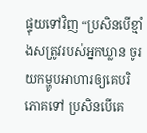ផ្ទុយទៅវិញ “ប្រសិនបើខ្មាំងសត្រូវរបស់អ្នកឃ្លាន ចូរយកម្ហូបអាហារឲ្យគេបរិភោគទៅ ប្រសិនបើគេ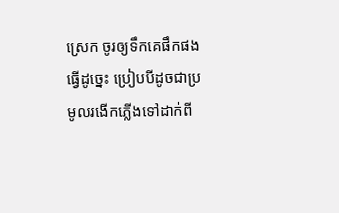ស្រេក ចូរឲ្យទឹកគេផឹកផង ធ្វើដូច្នេះ ប្រៀបបីដូចជាប្រមូលរងើកភ្លើងទៅដាក់ពី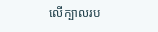លើក្បាលរប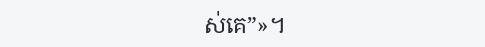ស់គេ”»។